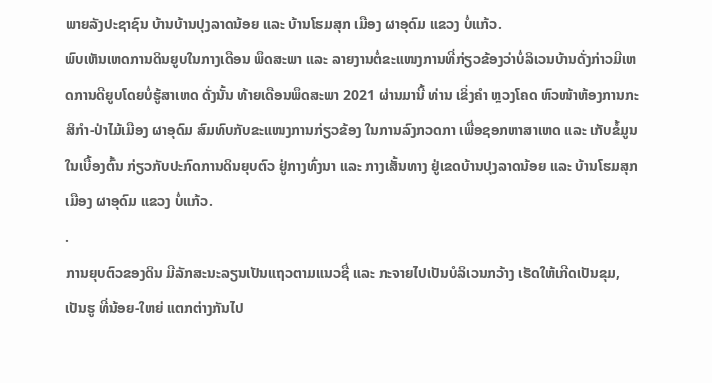ພາຍລັງປະຊາຊົນ ບ້ານບ້ານປຸງລາດນ້ອຍ ແລະ ບ້ານໂຮມສຸກ ເມືອງ ຜາອຸດົມ ແຂວງ ບໍ່ແກ້ວ.
ພົບເຫັນເຫດການດິນຍູບໃນກາງເດືອນ ພຶດສະພາ ແລະ ລາຍງານຕໍ່ຂະແໜງການທີ່ກ່ຽວຂ້ອງວ່າບໍ່ລິເວນບ້ານດັ່ງກ່າວມີເຫດການດີຍູບໂດຍບໍ່ຮູ້ສາເຫດ ດັ່ງນັ້ນ ທ້າຍເດືອນພຶດສະພາ 2021 ຜ່ານມານີ້ ທ່ານ ເຂິ່ງຄຳ ຫຼວງໂຄດ ຫົວໜ້າຫ້ອງການກະສິກຳ-ປ່າໄມ້ເມືອງ ຜາອຸດົມ ສົມທົບກັບຂະແໜງການກ່ຽວຂ້ອງ ໃນການລົງກວດກາ ເພື່ອຊອກຫາສາເຫດ ແລະ ເກັບຂໍ້ມູນໃນເບື້ອງຕົ້ນ ກ່ຽວກັບປະກົດການດິນຍຸບຕົວ ຢູ່ກາງທົ່ງນາ ແລະ ກາງເສັ້ນທາງ ຢູ່ເຂດບ້ານປຸງລາດນ້ອຍ ແລະ ບ້ານໂຮມສຸກ ເມືອງ ຜາອຸດົມ ແຂວງ ບໍ່ແກ້ວ.
.
ການຍຸບຕົວຂອງດິນ ມີລັກສະນະລຽນເປັນແຖວຕາມແນວຊື່ ແລະ ກະຈາຍໄປເປັນບໍລິເວນກວ້າງ ເຮັດໃຫ້ເກີດເປັນຂຸມ, ເປັນຮູ ທີ່ນ້ອຍ-ໃຫຍ່ ແຕກຕ່າງກັນໄປ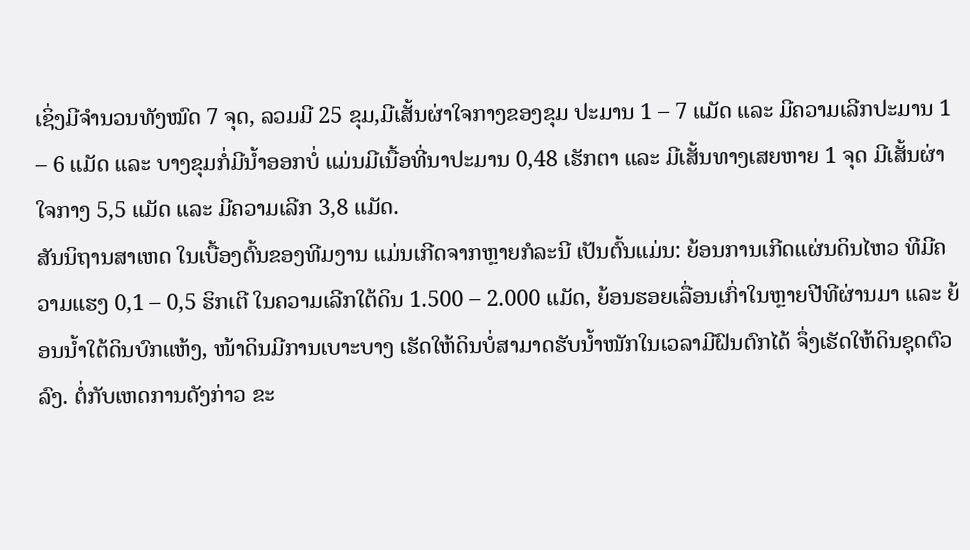ເຊິ່ງມີຈໍານວນທັງໝົດ 7 ຈຸດ, ລວມມີ 25 ຂຸມ,ມີເສັ້ນຜ່າໃຈກາງຂອງຂຸມ ປະມານ 1 – 7 ແມັດ ແລະ ມີຄວາມເລີກປະມານ 1 – 6 ແມັດ ແລະ ບາງຂຸມກໍ່ມີນໍ້າອອກບໍ່ ແມ່ນມີເນື້ອທີ່ນາປະມານ 0,48 ເຮັກຕາ ແລະ ມີເສັ້ນທາງເສຍຫາຍ 1 ຈຸດ ມີເສັ້ນຜ່າໃຈກາງ 5,5 ແມັດ ແລະ ມີຄວາມເລີກ 3,8 ແມັດ.
ສັນນິຖານສາເຫດ ໃນເບື້ອງຕົ້ນຂອງທີມງານ ແມ່ນເກີດຈາກຫຼາຍກໍລະນີ ເປັນຕົ້ນແມ່ນ: ຍ້ອນການເກີດແຜ່ນດິນໄຫວ ທີມີຄວາມແຮງ 0,1 – 0,5 ຮິກເຕີ ໃນຄວາມເລີກໃຕ້ດິນ 1.500 – 2.000 ແມັດ, ຍ້ອນຮອຍເລື່ອນເກົ່າໃນຫຼາຍປີທີຜ່ານມາ ແລະ ຍ້ອນນໍ້າໃຕ້ດິນບົກແຫ້ງ, ໜ້າດິນມີການເບາະບາງ ເຮັດໃຫ້ດິນບໍ່ສາມາດຮັບນໍ້າໜັກໃນເວລາມີຝົນຕົກໄດ້ ຈຶ່ງເຮັດໃຫ້ດິນຊຸດຕົວລົງ. ຕໍ່ກັບເຫດການດັງກ່າວ ຂະ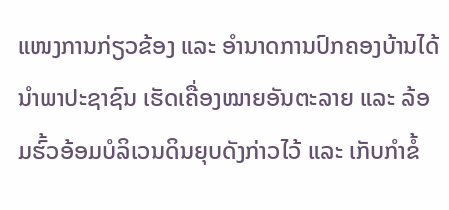ແໜງການກ່ຽວຂ້ອງ ແລະ ອໍານາດການປົກຄອງບ້ານໄດ້ ນໍາພາປະຊາຊົນ ເຮັດເຄື່ອງໝາຍອັນຕະລາຍ ແລະ ລ້ອມຮົ້ວອ້ອມບໍລິເວນດິນຍຸບດັງກ່າວໄວ້ ແລະ ເກັບກໍາຂໍ້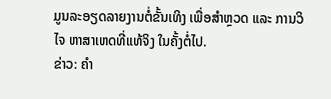ມູນລະອຽດລາຍງານຕໍ່ຂັ້ນເທິງ ເພື່ອສຳຫຼວດ ແລະ ການວິໄຈ ຫາສາເຫດທີ່ແທ້ຈິງ ໃນຄັ້ງຕໍ່ໄປ.
ຂ່າວ: ຄໍາ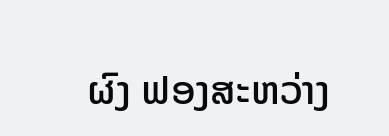ຜົງ ຟອງສະຫວ່າງ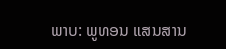ພາບ: ພູທອນ ແສນສານ